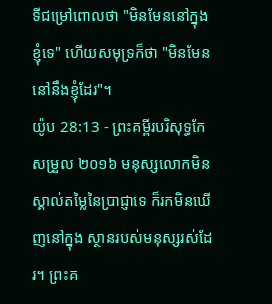ទីជម្រៅពោលថា "មិនមែននៅក្នុងខ្ញុំទេ" ហើយសមុទ្រក៏ថា "មិនមែននៅនឹងខ្ញុំដែរ"។
យ៉ូប 28:13 - ព្រះគម្ពីរបរិសុទ្ធកែសម្រួល ២០១៦ មនុស្សលោកមិនស្គាល់តម្លៃនៃប្រាជ្ញាទេ ក៏រកមិនឃើញនៅក្នុង ស្ថានរបស់មនុស្សរស់ដែរ។ ព្រះគ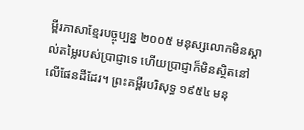ម្ពីរភាសាខ្មែរបច្ចុប្បន្ន ២០០៥ មនុស្សលោកមិនស្គាល់តម្លៃរបស់ប្រាជ្ញាទេ ហើយប្រាជ្ញាក៏មិនស្ថិតនៅលើផែនដីដែរ។ ព្រះគម្ពីរបរិសុទ្ធ ១៩៥៤ មនុ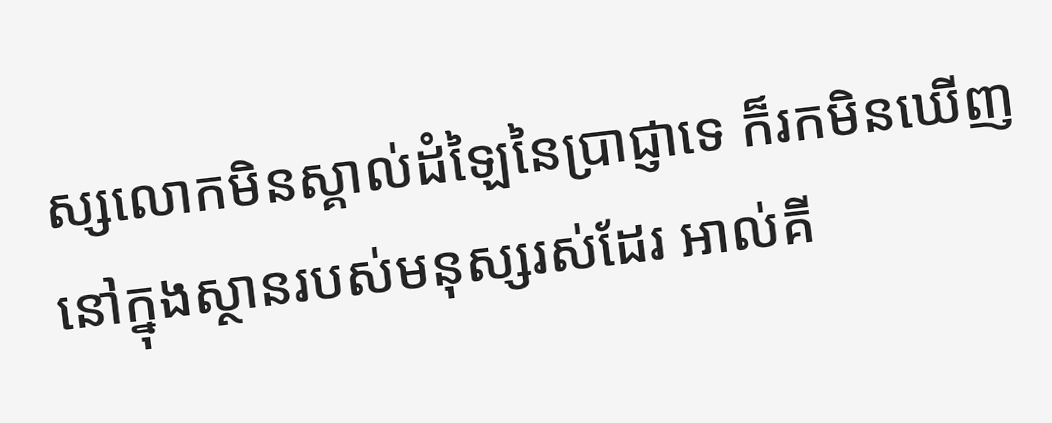ស្សលោកមិនស្គាល់ដំឡៃនៃប្រាជ្ញាទេ ក៏រកមិនឃើញនៅក្នុងស្ថានរបស់មនុស្សរស់ដែរ អាល់គី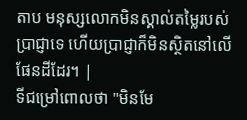តាប មនុស្សលោកមិនស្គាល់តម្លៃរបស់ប្រាជ្ញាទេ ហើយប្រាជ្ញាក៏មិនស្ថិតនៅលើផែនដីដែរ។ |
ទីជម្រៅពោលថា "មិនមែ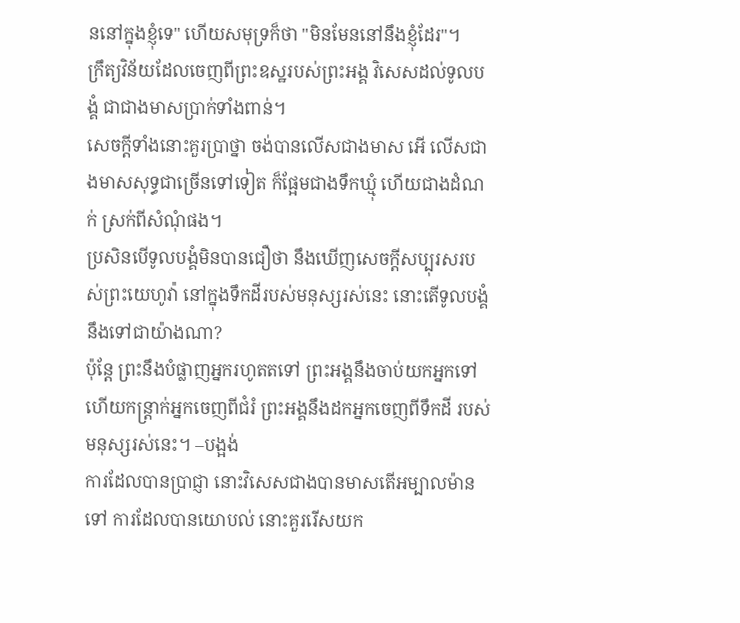ននៅក្នុងខ្ញុំទេ" ហើយសមុទ្រក៏ថា "មិនមែននៅនឹងខ្ញុំដែរ"។
ក្រឹត្យវិន័យដែលចេញពីព្រះឧស្ឋរបស់ព្រះអង្គ វិសេសដល់ទូលបង្គំ ជាជាងមាសប្រាក់ទាំងពាន់។
សេចក្ដីទាំងនោះគួរប្រាថ្នា ចង់បានលើសជាងមាស អើ លើសជាងមាសសុទ្ធជាច្រើនទៅទៀត ក៏ផ្អែមជាងទឹកឃ្មុំ ហើយជាងដំណក់ ស្រក់ពីសំណុំផង។
ប្រសិនបើទូលបង្គំមិនបានជឿថា នឹងឃើញសេចក្ដីសប្បុរសរបស់ព្រះយេហូវ៉ា នៅក្នុងទឹកដីរបស់មនុស្សរស់នេះ នោះតើទូលបង្គំនឹងទៅជាយ៉ាងណា?
ប៉ុន្តែ ព្រះនឹងបំផ្លាញអ្នករហូតតទៅ ព្រះអង្គនឹងចាប់យកអ្នកទៅ ហើយកន្ត្រាក់អ្នកចេញពីជំរំ ព្រះអង្គនឹងដកអ្នកចេញពីទឹកដី របស់មនុស្សរស់នេះ។ –បង្អង់
ការដែលបានប្រាជ្ញា នោះវិសេសជាងបានមាសតើអម្បាលម៉ានទៅ ការដែលបានយោបល់ នោះគួររើសយក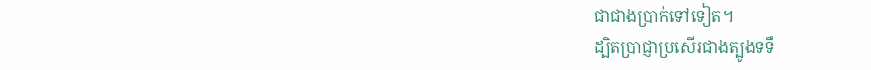ជាជាងប្រាក់ទៅទៀត។
ដ្បិតប្រាជ្ញាប្រសើរជាងត្បូងទទឹ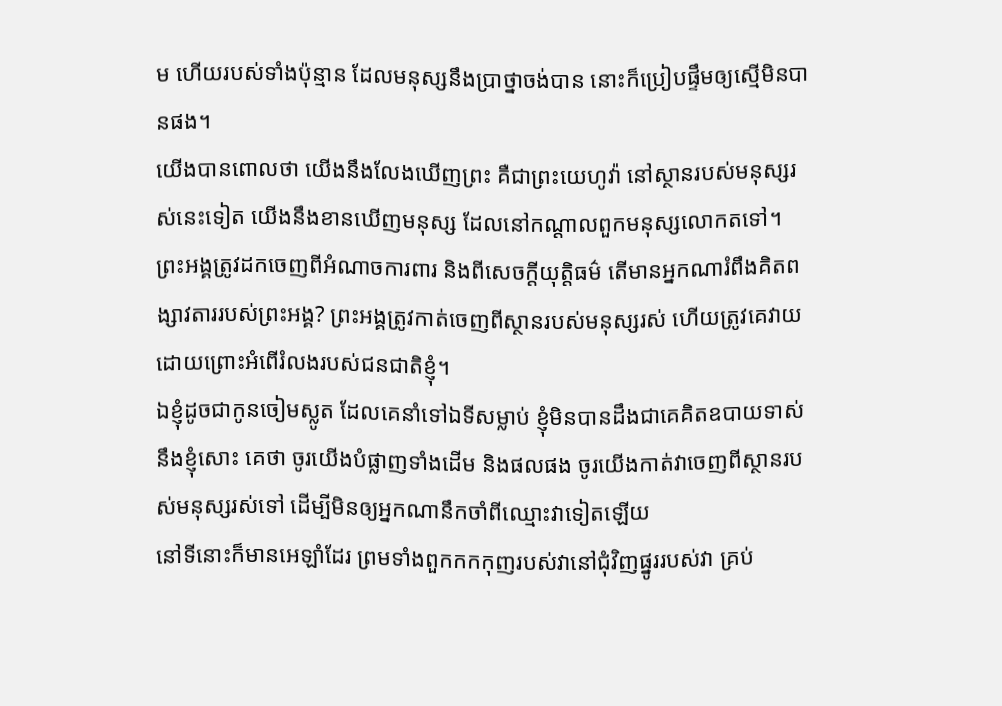ម ហើយរបស់ទាំងប៉ុន្មាន ដែលមនុស្សនឹងប្រាថ្នាចង់បាន នោះក៏ប្រៀបផ្ទឹមឲ្យស្មើមិនបានផង។
យើងបានពោលថា យើងនឹងលែងឃើញព្រះ គឺជាព្រះយេហូវ៉ា នៅស្ថានរបស់មនុស្សរស់នេះទៀត យើងនឹងខានឃើញមនុស្ស ដែលនៅកណ្ដាលពួកមនុស្សលោកតទៅ។
ព្រះអង្គត្រូវដកចេញពីអំណាចការពារ និងពីសេចក្ដីយុត្តិធម៌ តើមានអ្នកណារំពឹងគិតពង្សាវតាររបស់ព្រះអង្គ? ព្រះអង្គត្រូវកាត់ចេញពីស្ថានរបស់មនុស្សរស់ ហើយត្រូវគេវាយ ដោយព្រោះអំពើរំលងរបស់ជនជាតិខ្ញុំ។
ឯខ្ញុំដូចជាកូនចៀមស្លូត ដែលគេនាំទៅឯទីសម្លាប់ ខ្ញុំមិនបានដឹងជាគេគិតឧបាយទាស់នឹងខ្ញុំសោះ គេថា ចូរយើងបំផ្លាញទាំងដើម និងផលផង ចូរយើងកាត់វាចេញពីស្ថានរបស់មនុស្សរស់ទៅ ដើម្បីមិនឲ្យអ្នកណានឹកចាំពីឈ្មោះវាទៀតឡើយ
នៅទីនោះក៏មានអេឡាំដែរ ព្រមទាំងពួកកកកុញរបស់វានៅជុំវិញផ្នូររបស់វា គ្រប់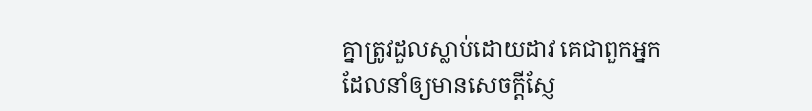គ្នាត្រូវដួលស្លាប់ដោយដាវ គេជាពួកអ្នកដែលនាំឲ្យមានសេចក្ដីស្ញែ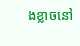ងខ្លាចនៅ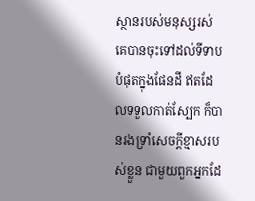ស្ថានរបស់មនុស្សរស់ គេបានចុះទៅដល់ទីទាបបំផុតក្នុងផែនដី ឥតដែលទទួលកាត់ស្បែក ក៏បានរងទ្រាំសេចក្ដីខ្មាសរបស់ខ្លួន ជាមួយពួកអ្នកដែ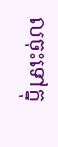លចុះទៅក្នុ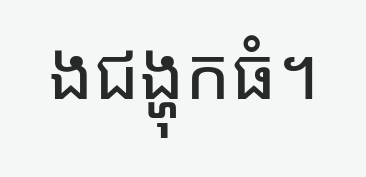ងជង្ហុកធំ។